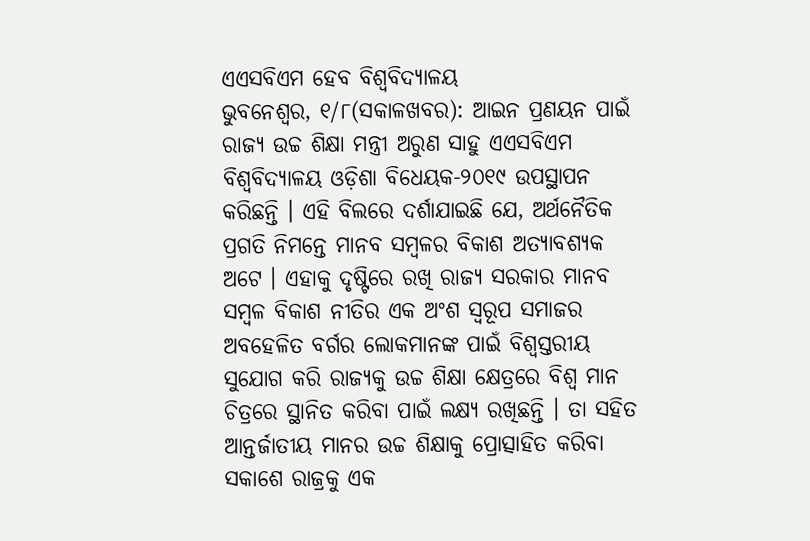ଏଏସବିଏମ ହେବ ବିଶ୍ୱବିଦ୍ୟାଳୟ
ଭୁବନେଶ୍ୱର, ୧/୮(ସକାଳଖବର): ଆଇନ ପ୍ରଣୟନ ପାଇଁ ରାଜ୍ୟ ଉଚ୍ଚ ଶିକ୍ଷା ମନ୍ତ୍ରୀ ଅରୁଣ ସାହୁ ଏଏସବିଏମ ବିଶ୍ୱବିଦ୍ୟାଳୟ ଓଡ଼ିଶା ବିଧେୟକ-୨୦୧୯ ଉପସ୍ଥାପନ କରିଛନ୍ତି । ଏହି ବିଲରେ ଦର୍ଶାଯାଇଛି ଯେ, ଅର୍ଥନୈତିକ ପ୍ରଗତି ନିମନ୍ତେ ମାନବ ସମ୍ବଳର ବିକାଶ ଅତ୍ୟାବଶ୍ୟକ ଅଟେ । ଏହାକୁ ଦୃଷ୍ଟିରେ ରଖି ରାଜ୍ୟ ସରକାର ମାନବ ସମ୍ବଳ ବିକାଶ ନୀତିର ଏକ ଅଂଶ ସ୍ୱରୂପ ସମାଜର ଅବହେଳିତ ବର୍ଗର ଲୋକମାନଙ୍କ ପାଇଁ ବିଶ୍ୱସ୍ତରୀୟ ସୁଯୋଗ କରି ରାଜ୍ୟକୁ ଉଚ୍ଚ ଶିକ୍ଷା କ୍ଷେତ୍ରରେ ବିଶ୍ୱ ମାନ ଚିତ୍ରରେ ସ୍ଥାନିତ କରିବା ପାଇଁ ଲକ୍ଷ୍ୟ ରଖିଛନ୍ତି । ତା ସହିତ ଆନ୍ତର୍ଜାତୀୟ ମାନର ଉଚ୍ଚ ଶିକ୍ଷାକୁ ପ୍ରୋତ୍ସାହିତ କରିବା ସକାଶେ ରାଜ୍ରକୁ ଏକ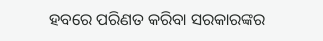ହବରେ ପରିଣତ କରିବା ସରକାରଙ୍କର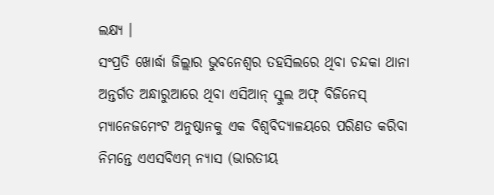ଲକ୍ଷ୍ୟ ।
ସଂପ୍ରତି ଖୋର୍ଦ୍ଧା ଜିଲ୍ଲାର ଭୁବନେଶ୍ୱର ତହସିଲରେ ଥିବା ଚନ୍ଦକା ଥାନା ଅନ୍ତର୍ଗତ ଅନ୍ଧାରୁଆରେ ଥିବା ଏସିଆନ୍ ସ୍କୁଲ ଅଫ୍ ବିଜିନେସ୍ ମ୍ୟାନେଜମେଂଟ ଅନୁଷ୍ଠାନକୁ ଏକ ବିଶ୍ୱବିଦ୍ୟାଳୟରେ ପରିଣତ କରିବା ନିମନ୍ତେ ଏଏସବିଏମ୍ ନ୍ୟାସ (ଭାରତୀୟ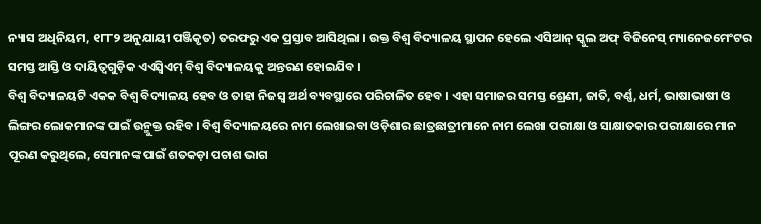ନ୍ୟାସ ଅଧିନିୟମ, ୧୮୮୨ ଅନୁଯାୟୀ ପଞ୍ଜିକୃତ) ତରଫରୁ ଏକ ପ୍ରସ୍ତାବ ଆସିଥିଲା । ଉକ୍ତ ବିଶ୍ୱ ବିଦ୍ୟାଳୟ ସ୍ଥାପନ ହେଲେ ଏସିଆନ୍ ସ୍କୁଲ ଅଫ୍ ବିଜିନେସ୍ ମ୍ୟାନେଜମେଂଟର ସମସ୍ତ ଆସ୍ତି ଓ ଦାୟିତ୍ୱଗୁଡ଼ିକ ଏଏସ୍ବିଏମ୍ ବିଶ୍ୱ ବିଦ୍ୟାଳୟକୁ ଅନ୍ତରଣ ହୋଇଯିବ ।
ବିଶ୍ୱ ବିଦ୍ୟାଳୟଟି ଏକକ ବିଶ୍ୱ ବିଦ୍ୟାଳୟ ହେବ ଓ ତାହା ନିଜସ୍ୱ ଅର୍ଥ ବ୍ୟବସ୍ଥାରେ ପରିଚାଳିତ ହେବ । ଏହା ସମାଜର ସମସ୍ତ ଶ୍ରେଣୀ, ଜାତି, ବର୍ଣ୍ଣ, ଧର୍ମ, ଭାଷାଭାଷୀ ଓ ଲିଙ୍ଗର ଲୋକମାନଙ୍କ ପାଇଁ ଉନ୍ମୁକ୍ତ ରହିବ । ବିଶ୍ୱ ବିଦ୍ୟାଳୟରେ ନାମ ଲେଖାଇବା ଓଡ଼ିଶାର ଛାତ୍ରଛାତ୍ରୀମାନେ ନାମ ଲେଖା ପରୀକ୍ଷା ଓ ସାକ୍ଷାତକାର ପରୀକ୍ଷାରେ ମାନ ପୂରଣ କରୁଥିଲେ, ସେମାନଙ୍କ ପାଇଁ ଶତକଡ଼ା ପଚାଶ ଭାଗ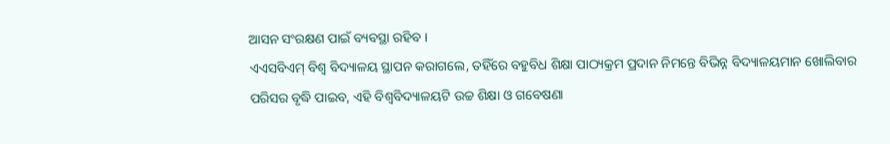ଆସନ ସଂରକ୍ଷଣ ପାଇଁ ବ୍ୟବସ୍ଥା ରହିବ ।
ଏଏସବିଏମ୍ ବିଶ୍ୱ ବିଦ୍ୟାଳୟ ସ୍ଥାପନ କରାଗଲେ, ତହିଁରେ ବହୁବିଧ ଶିକ୍ଷା ପାଠ୍ୟକ୍ରମ ପ୍ରଦାନ ନିମନ୍ତେ ବିଭିନ୍ନ ବିଦ୍ୟାଳୟମାନ ଖୋଲିବାର ପରିସର ବୃଦ୍ଧି ପାଇବ, ଏହି ବିଶ୍ୱବିଦ୍ୟାଳୟଟି ଉଚ୍ଚ ଶିକ୍ଷା ଓ ଗବେଷଣା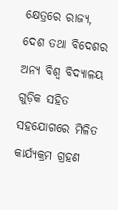କ୍ଷେତ୍ରରେ ରାଜ୍ୟ, ଦେଶ ତଥା ବିଦେଶର ଅନ୍ୟ ବିଶ୍ୱ ବିଦ୍ୟାଳୟ ଗୁଡ଼ିକ ସହିତ ସହଯୋଗରେ ମିଳିତ କାର୍ଯ୍ୟକ୍ରମ ଗ୍ରହଣ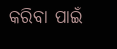କରିବା ପାଇଁ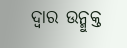ଦ୍ୱାର ଉନ୍ମୁକ୍ତ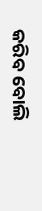କରିବ ବୋଲି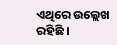ଏଥିରେ ଉଲ୍ଲେଖ ରହିଛି ।